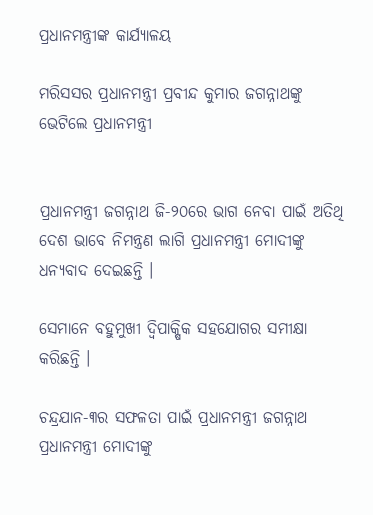ପ୍ରଧାନମନ୍ତ୍ରୀଙ୍କ କାର୍ଯ୍ୟାଳୟ

ମରିସସର ପ୍ରଧାନମନ୍ତ୍ରୀ ପ୍ରବୀନ୍ଦ କୁମାର ଜଗନ୍ନାଥଙ୍କୁ ଭେଟିଲେ ପ୍ରଧାନମନ୍ତ୍ରୀ


ପ୍ରଧାନମନ୍ତ୍ରୀ ଜଗନ୍ନାଥ ଜି-୨୦ରେ ଭାଗ ନେବା ପାଇଁ ଅତିଥି ଦେଶ ଭାବେ ନିମନ୍ତ୍ରଣ ଲାଗି ପ୍ରଧାନମନ୍ତ୍ରୀ ମୋଦୀଙ୍କୁ ଧନ୍ୟବାଦ ଦେଇଛନ୍ତି ।

ସେମାନେ ବହୁମୁଖୀ ଦ୍ୱିପାକ୍ଷିକ ସହଯୋଗର ସମୀକ୍ଷା କରିଛନ୍ତି ।

ଚନ୍ଦ୍ରଯାନ-୩ର ସଫଳତା ପାଇଁ ପ୍ରଧାନମନ୍ତ୍ରୀ ଜଗନ୍ନାଥ ପ୍ରଧାନମନ୍ତ୍ରୀ ମୋଦୀଙ୍କୁ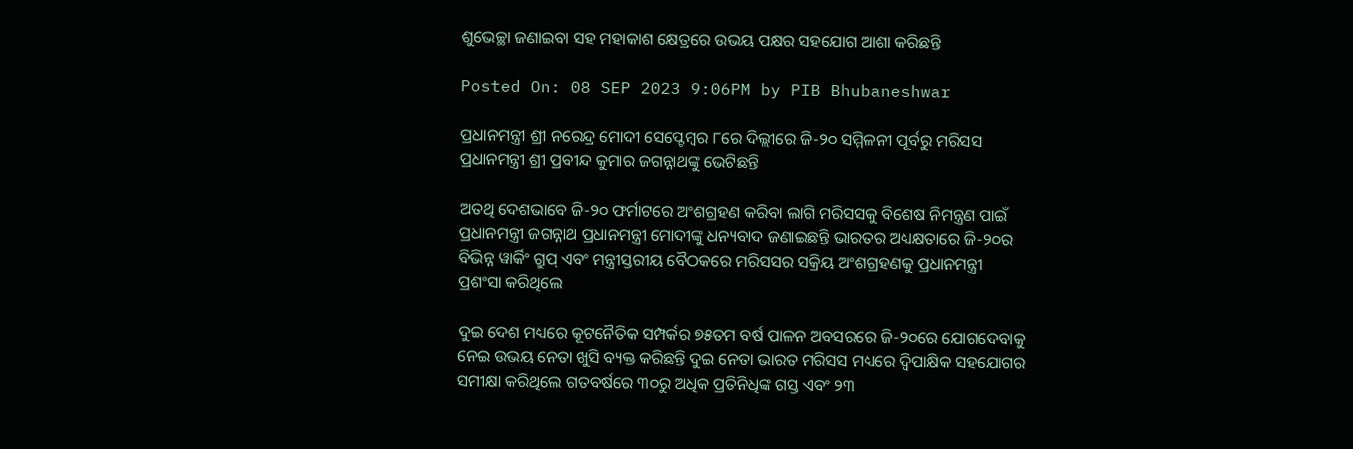ଶୁଭେଚ୍ଛା ଜଣାଇବା ସହ ମହାକାଶ କ୍ଷେତ୍ରରେ ଉଭୟ ପକ୍ଷର ସହଯୋଗ ଆଶା କରିଛନ୍ତି

Posted On: 08 SEP 2023 9:06PM by PIB Bhubaneshwar

ପ୍ରଧାନମନ୍ତ୍ରୀ ଶ୍ରୀ ନରେନ୍ଦ୍ର ମୋଦୀ ସେପ୍ଟେମ୍ବର ୮ରେ ଦିଲ୍ଲୀରେ ଜି-୨୦ ସମ୍ମିଳନୀ ପୂର୍ବରୁ ମରିସସ ପ୍ରଧାନମନ୍ତ୍ରୀ ଶ୍ରୀ ପ୍ରବୀନ୍ଦ କୁମାର ଜଗନ୍ନାଥଙ୍କୁ ଭେଟିଛନ୍ତି

ଅତଥି ଦେଶଭାବେ ଜି-୨୦ ଫର୍ମାଟରେ ଅଂଶଗ୍ରହଣ କରିବା ଲାଗି ମରିସସକୁ ବିଶେଷ ନିମନ୍ତ୍ରଣ ପାଇଁ ପ୍ରଧାନମନ୍ତ୍ରୀ ଜଗନ୍ନାଥ ପ୍ରଧାନମନ୍ତ୍ରୀ ମୋଦୀଙ୍କୁ ଧନ୍ୟବାଦ ଜଣାଇଛନ୍ତି ଭାରତର ଅଧ୍ୟକ୍ଷତାରେ ଜି-୨୦ର ବିଭିନ୍ନ ୱାର୍କିଂ ଗ୍ରୁପ୍ ଏବଂ ମନ୍ତ୍ରୀସ୍ତରୀୟ ବୈଠକରେ ମରିସସର ସକ୍ରିୟ ଅଂଶଗ୍ରହଣକୁ ପ୍ରଧାନମନ୍ତ୍ରୀ ପ୍ରଶଂସା କରିଥିଲେ

ଦୁଇ ଦେଶ ମଧ୍ୟରେ କୂଟନୈତିକ ସମ୍ପର୍କର ୭୫ତମ ବର୍ଷ ପାଳନ ଅବସରରେ ଜି-୨୦ରେ ଯୋଗଦେବାକୁ ନେଇ ଉଭୟ ନେତା ଖୁସି ବ୍ୟକ୍ତ କରିଛନ୍ତି ଦୁଇ ନେତା ଭାରତ ମରିସସ ମଧ୍ୟରେ ଦ୍ୱିପାକ୍ଷିକ ସହଯୋଗର ସମୀକ୍ଷା କରିଥିଲେ ଗତବର୍ଷରେ ୩୦ରୁ ଅଧିକ ପ୍ରତିନିଧିଙ୍କ ଗସ୍ତ ଏବଂ ୨୩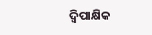ଦ୍ୱିପାକ୍ଷିକ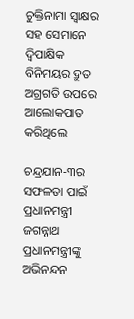ଚୁକ୍ତିନାମା ସ୍ୱାକ୍ଷର ସହ ସେମାନେ ଦ୍ୱିପାକ୍ଷିକ ବିନିମୟର ଦ୍ରୁତ ଅଗ୍ରଗତି ଉପରେ ଆଲୋକପାତ କରିଥିଲେ

ଚନ୍ଦ୍ରଯାନ-୩ର ସଫଳତା ପାଇଁ ପ୍ରଧାନମନ୍ତ୍ରୀ ଜଗନ୍ନାଥ ପ୍ରଧାନମନ୍ତ୍ରୀଙ୍କୁ ଅଭିନନ୍ଦନ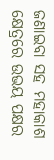ଜଣାଇବା ସହ ମହାକାଶ କ୍ଷେତ୍ରରେ ଉଭୟ ପକ୍ଷର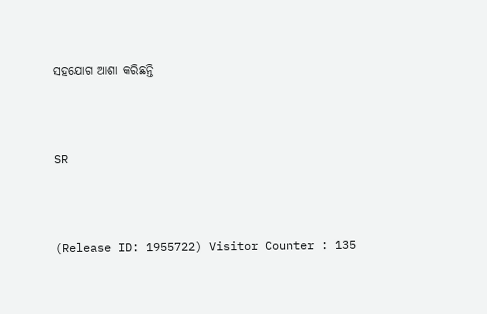ସହଯୋଗ ଆଶା କରିଛନ୍ତି



SR



(Release ID: 1955722) Visitor Counter : 135